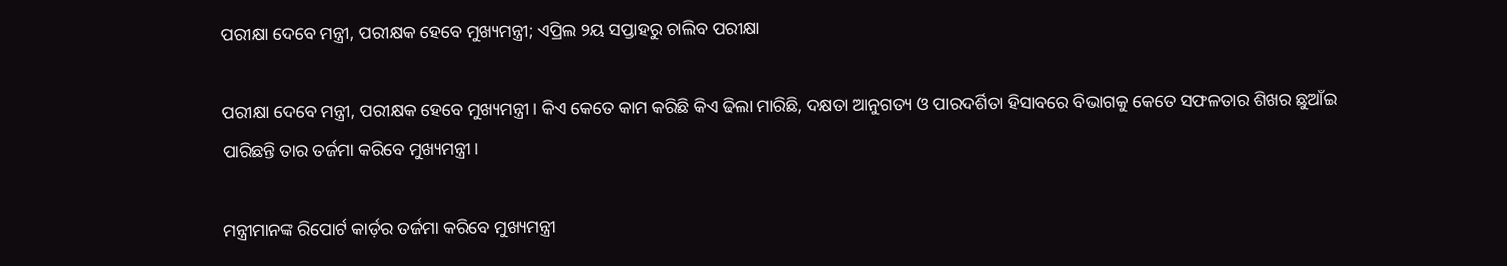ପରୀକ୍ଷା ଦେବେ ମନ୍ତ୍ରୀ, ପରୀକ୍ଷକ ହେବେ ମୁଖ୍ୟମନ୍ତ୍ରୀ; ଏପ୍ରିଲ ୨ୟ ସପ୍ତାହରୁ ଚାଲିବ ପରୀକ୍ଷା

ପରୀକ୍ଷା ଦେବେ ମନ୍ତ୍ରୀ, ପରୀକ୍ଷକ ହେବେ ମୁଖ୍ୟମନ୍ତ୍ରୀ। କିଏ କେତେ କାମ କରିଛି କିଏ ଢିଲା ମାରିଛି, ଦକ୍ଷତା ଆନୁଗତ୍ୟ ଓ ପାରଦର୍ଶିତା ହିସାବରେ ବିଭାଗକୁ କେତେ ସଫଳତାର ଶିଖର ଛୁଆଁଇ ପାରିଛନ୍ତି ତାର ତର୍ଜମା କରିବେ ମୁଖ୍ୟମନ୍ତ୍ରୀ।

ମନ୍ତ୍ରୀମାନଙ୍କ ରିପୋର୍ଟ କାର୍ଡ଼ର ତର୍ଜମା କରିବେ ମୁଖ୍ୟମନ୍ତ୍ରୀ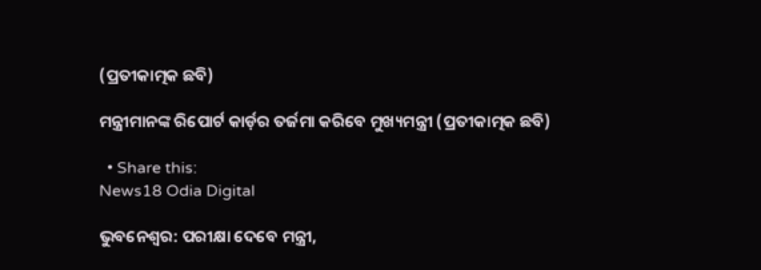(ପ୍ରତୀକାତ୍ମକ ଛବି)

ମନ୍ତ୍ରୀମାନଙ୍କ ରିପୋର୍ଟ କାର୍ଡ଼ର ତର୍ଜମା କରିବେ ମୁଖ୍ୟମନ୍ତ୍ରୀ (ପ୍ରତୀକାତ୍ମକ ଛବି)

  • Share this:
News18 Odia Digital

ଭୁବନେଶ୍ୱର: ପରୀକ୍ଷା ଦେବେ ମନ୍ତ୍ରୀ,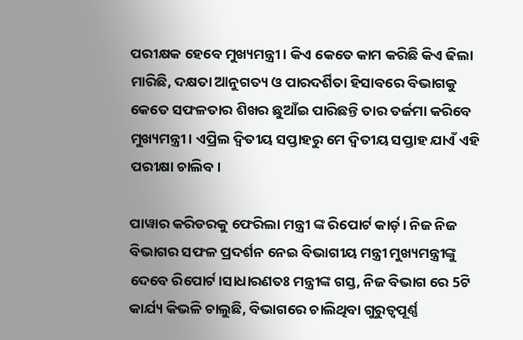ପରୀକ୍ଷକ ହେବେ ମୁଖ୍ୟମନ୍ତ୍ରୀ। କିଏ କେତେ କାମ କରିଛି କିଏ ଢିଲା ମାରିଛି, ଦକ୍ଷତା ଆନୁଗତ୍ୟ ଓ ପାରଦର୍ଶିତା ହିସାବରେ ବିଭାଗକୁ କେତେ ସଫଳତାର ଶିଖର ଛୁଆଁଇ ପାରିଛନ୍ତି ତାର ତର୍ଜମା କରିବେ ମୁଖ୍ୟମନ୍ତ୍ରୀ। ଏପ୍ରିଲ ଦ୍ବିତୀୟ ସପ୍ତାହରୁ ମେ ଦ୍ବିତୀୟ ସପ୍ତାହ ଯାଏଁ ଏହି ପରୀକ୍ଷା ଚାଲିବ।

ପାୱାର କରିଡରକୁ ଫେରିଲା ମନ୍ତ୍ରୀ ଙ୍କ ରିପୋର୍ଟ କାର୍ଡ଼। ନିଜ ନିଜ ବିଭାଗର ସଫଳ ପ୍ରଦର୍ଶନ ନେଇ ବିଭାଗୀୟ ମନ୍ତ୍ରୀ ମୁଖ୍ୟମନ୍ତ୍ରୀଙ୍କୁ ଦେବେ ରିପୋର୍ଟ।ସାଧାରଣତଃ ମନ୍ତ୍ରୀଙ୍କ ଗସ୍ତ, ନିଜ ବିଭାଗ ରେ 5ଟି କାର୍ଯ୍ୟ କିଭଳି ଚାଲୁଛି, ବିଭାଗରେ ଚାଲିଥିବା ଗୁରୁତ୍ବପୂର୍ଣ୍ଣ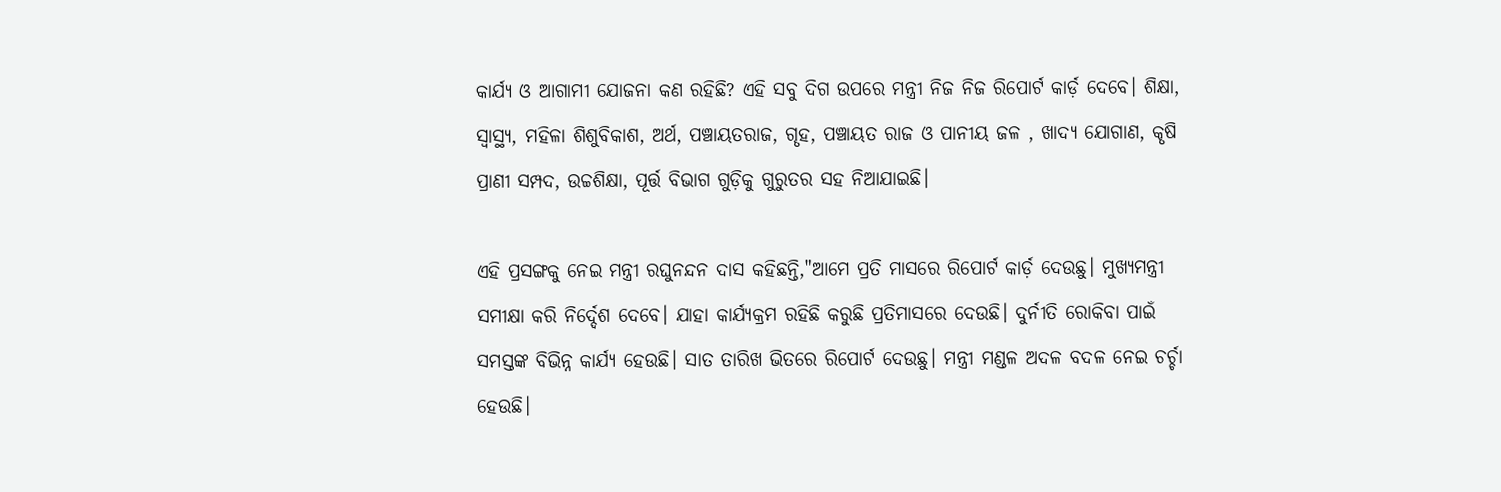କାର୍ଯ୍ୟ ଓ ଆଗାମୀ ଯୋଜନା କଣ ରହିଛି? ଏହି ସବୁ ଦିଗ ଉପରେ ମନ୍ତ୍ରୀ ନିଜ ନିଜ ରିପୋର୍ଟ କାର୍ଡ଼ ଦେବେ। ଶିକ୍ଷା, ସ୍ବାସ୍ଥ୍ୟ, ମହିଳା ଶିଶୁବିକାଶ, ଅର୍ଥ, ପଞ୍ଚାୟତରାଜ, ଗୄହ, ପଞ୍ଚାୟତ ରାଜ ଓ ପାନୀୟ ଜଳ , ଖାଦ୍ୟ ଯୋଗାଣ, କୄଷି ପ୍ରାଣୀ ସମ୍ପଦ, ଉଚ୍ଚଶିକ୍ଷା, ପୂର୍ତ୍ତ ବିଭାଗ ଗୁଡ଼ିକୁ ଗୁରୁତର ସହ ନିଆଯାଇଛି।

ଏହି ପ୍ରସଙ୍ଗକୁ ନେଇ ମନ୍ତ୍ରୀ ରଘୁନନ୍ଦନ ଦାସ କହିଛନ୍ତି,"ଆମେ ପ୍ରତି ମାସରେ ରିପୋର୍ଟ କାର୍ଡ଼ ଦେଉଛୁ। ମୁଖ୍ୟମନ୍ତ୍ରୀ ସମୀକ୍ଷା କରି ନିର୍ଦ୍ଦେଶ ଦେବେ। ଯାହା କାର୍ଯ୍ୟକ୍ରମ ରହିଛି କରୁଛି ପ୍ରତିମାସରେ ଦେଉଛି। ଦୁର୍ନୀତି ରୋକିବା ପାଇଁ ସମସ୍ତଙ୍କ ବିଭିନ୍ନ କାର୍ଯ୍ୟ ହେଉଛି। ସାତ ତାରିଖ ଭିତରେ ରିପୋର୍ଟ ଦେଉଛୁ। ମନ୍ତ୍ରୀ ମଣ୍ଡଳ ଅଦଳ ବଦଳ ନେଇ ଚର୍ଚ୍ଚା ହେଉଛି।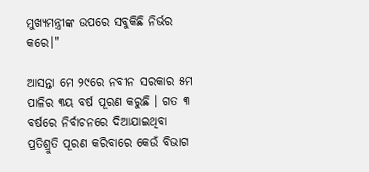ମୁଖ୍ୟମନ୍ତ୍ରୀଙ୍କ ଉପରେ ସବୁକିଛି ନିର୍ଭର କରେ।"

ଆସନ୍ତା ମେ ୨୯ରେ ନବୀନ ସରକାର ୫ମ ପାଳିର ୩ୟ ବର୍ଷ ପୂରଣ କରୁଛି । ଗତ ୩ ବର୍ଷରେ ନିର୍ବାଚନରେ ଦିଆଯାଇଥିବା ପ୍ରତିଶ୍ରୁତି ପୂରଣ କରିବାରେ କେଉଁ ବିଭାଗ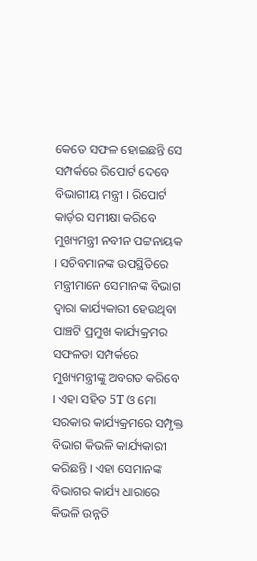କେତେ ସଫଳ ହୋଇଛନ୍ତି ସେ ସମ୍ପର୍କରେ ରିପୋର୍ଟ ଦେବେ ବିଭାଗୀୟ ମନ୍ତ୍ରୀ । ରିପୋର୍ଟ କାର୍ଡ଼ର ସମୀକ୍ଷା କରିବେ ମୁଖ୍ୟମନ୍ତ୍ରୀ ନବୀନ ପଟ୍ଟନାୟକ । ସଚିବମାନଙ୍କ ଉପସ୍ଥିତିରେ ମନ୍ତ୍ରୀମାନେ ସେମାନଙ୍କ ବିଭାଗ ଦ୍ବାରା କାର୍ଯ୍ୟକାରୀ ହେଉଥିବା ପାଞ୍ଚଟି ପ୍ରମୁଖ କାର୍ଯ୍ୟକ୍ରମର ସଫଳତା ସମ୍ପର୍କରେ ମୁଖ୍ୟମନ୍ତ୍ରୀଙ୍କୁ ଅବଗତ କରିବେ । ଏହା ସହିତ 5T ଓ ମୋ ସରକାର କାର୍ଯ୍ୟକ୍ରମରେ ସମ୍ପୃକ୍ତ ବିଭାଗ କିଭଳି କାର୍ଯ୍ୟକାରୀ କରିଛନ୍ତି । ଏହା ସେମାନଙ୍କ ବିଭାଗର କାର୍ଯ୍ୟ ଧାରାରେ କିଭଳି ଉନ୍ନତି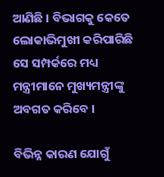ଆଣିଛି । ବିଭାଗକୁ କେତେ ଲୋକାଭିମୁଖୀ କରିପାରିଛି ସେ ସମ୍ପର୍କରେ ମଧ୍ୟ ମନ୍ତ୍ରୀମାନେ ମୁଖ୍ୟମନ୍ତ୍ରୀଙ୍କୁ ଅବଗତ କରିବେ ।

ବିଭିନ୍ନ କାରଣ ଯୋଗୁଁ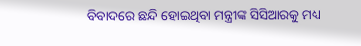ବିବାଦରେ ଛନ୍ଦି ହୋଇଥିବା ମନ୍ତ୍ରୀଙ୍କ ସିସିଆରକୁ ମଧ୍ୟ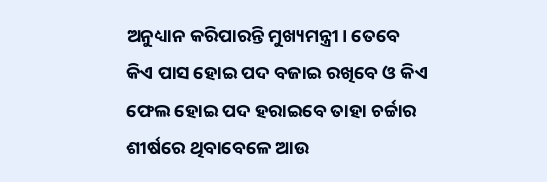ଅନୁଧ୍ୟାନ କରିପାରନ୍ତି ମୁଖ୍ୟମନ୍ତ୍ରୀ। ତେବେ କିଏ ପାସ ହୋଇ ପଦ ବଜାଇ ରଖିବେ ଓ କିଏ ଫେଲ ହୋଇ ପଦ ହରାଇବେ ତାହା ଚର୍ଚ୍ଚାର ଶୀର୍ଷରେ ଥିବାବେଳେ ଆଉ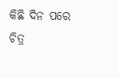କିଛି ଦିନ ପରେ ଚିତ୍ର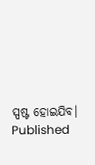ସ୍ପଷ୍ଟ ହୋଇଯିବ।
Published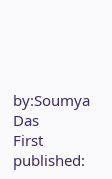by:Soumya Das
First published: